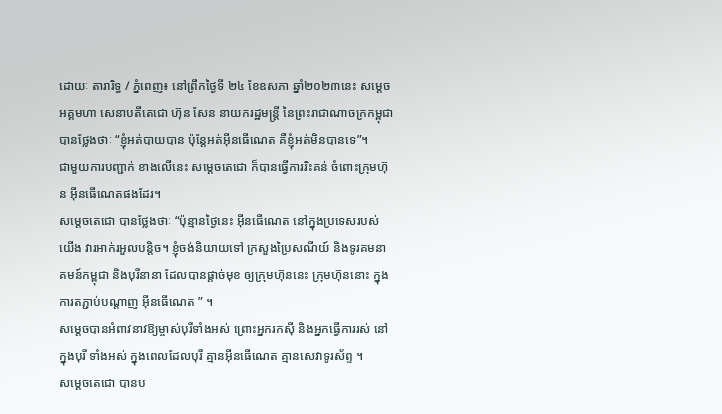ដោយៈ តារារិទ្ធ / ភ្នំពេញ៖ នៅព្រឹកថ្ងៃទី ២៤ ខែឧសភា ឆ្នាំ២០២៣នេះ សម្តេចអគ្គមហា សេនាបតីតេជោ ហ៊ុន សែន នាយករដ្ឋមន្ត្រី នៃព្រះរាជាណាចក្រកម្ពុជា បានថ្លែងថាៈ “ខ្ញុំអត់បាយបាន ប៉ុន្តែអត់អ៊ីនធើណេត គឺខ្ញុំអត់មិនបានទេ”។
ជាមួយការបញ្ជាក់ ខាងលើនេះ សម្តេចតេជោ ក៏បានធ្វើការរិះគន់ ចំពោះក្រុមហ៊ុន អ៊ីនធើណេតផងដែរ។
សម្តេចតេជោ បានថ្លែងថាៈ “ប៉ុន្មានថ្ងៃនេះ អ៊ីនធើណេត នៅក្នុងប្រទេសរបស់យើង វារអាក់រអួលបន្តិច។ ខ្ញុំចង់និយាយទៅ ក្រសួងប្រៃសណីយ៍ និងទូរគមនាគមន៍កម្ពុជា និងបុរីនានា ដែលបានផ្ដាច់មុខ ឲ្យក្រុមហ៊ុននេះ ក្រុមហ៊ុននោះ ក្នុងការតភ្ជាប់បណ្ដាញ អ៊ីនធើណេត ” ។
សម្តេចបានអំពាវនាវឱ្យម្ចាស់បុរីទាំងអស់ ព្រោះអ្នករកស៊ី និងអ្នកធ្វើការរស់ នៅក្នុងបុរី ទាំងអស់ ក្នុងពេលដែលបុរី គ្មានអ៊ីនធើណេត គ្មានសេវាទូរស័ព្ទ ។
សម្តេចតេជោ បានប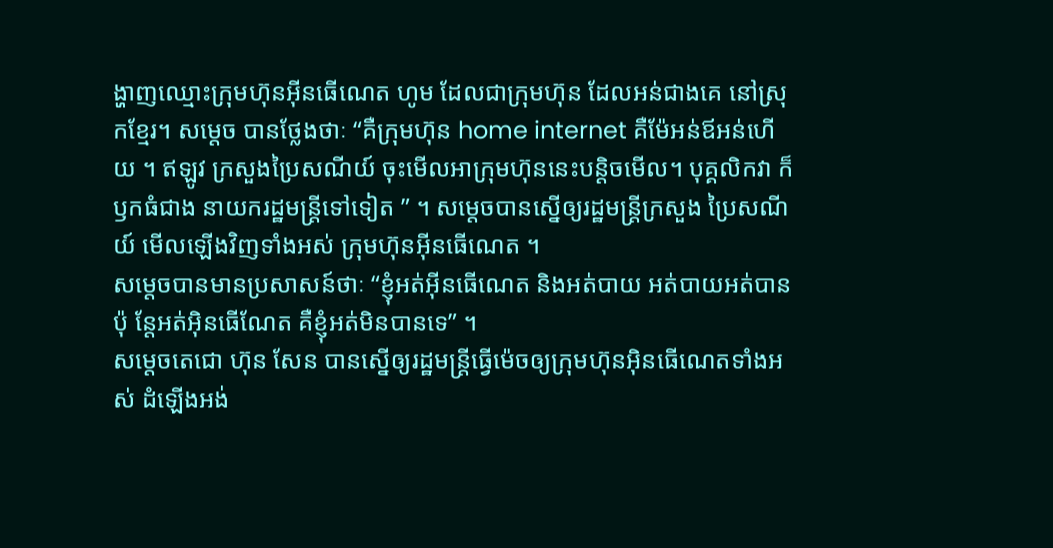ង្ហាញឈ្មោះក្រុមហ៊ុនអ៊ីនធើណេត ហូម ដែលជាក្រុមហ៊ុន ដែលអន់ជាងគេ នៅស្រុកខ្មែរ។ សម្តេច បានថ្លែងថាៈ “គឺក្រុមហ៊ុន home internet គឺម៉ែអន់ឪអន់ហើយ ។ ឥឡូវ ក្រសួងប្រៃសណីយ៍ ចុះមើលអាក្រុមហ៊ុននេះបន្តិចមើល។ បុគ្គលិកវា ក៏ឫកធំជាង នាយករដ្ឋមន្ត្រីទៅទៀត ” ។ សម្តេចបានស្នើឲ្យរដ្ឋមន្ត្រីក្រសួង ប្រៃសណីយ៍ មើលឡើងវិញទាំងអស់ ក្រុមហ៊ុនអ៊ីនធើណេត ។
សម្តេចបានមានប្រសាសន៍ថាៈ “ខ្ញុំអត់អ៊ីនធើណេត និងអត់បាយ អត់បាយអត់បាន ប៉ុ ន្តែអត់អ៊ិនធើណែត គឺខ្ញុំអត់មិនបានទេ” ។
សម្តេចតេជោ ហ៊ុន សែន បានស្នើឲ្យរដ្ឋមន្រ្តីធ្វើម៉េចឲ្យក្រុមហ៊ុនអ៊ិនធើណេតទាំងអស់ ដំឡើងអង់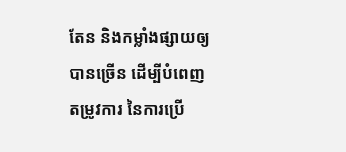តែន និងកម្លាំងផ្សាយឲ្យបានច្រើន ដើម្បីបំពេញតម្រូវការ នៃការប្រើ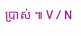ប្រាស់ ៕ V / N